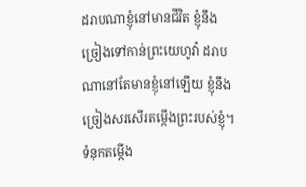ដរាបណាខ្ញុំនៅមានជីវិត ខ្ញុំនឹងច្រៀងទៅកាន់ព្រះយេហូវ៉ា ដរាបណានៅតែមានខ្ញុំនៅឡើយ ខ្ញុំនឹងច្រៀងសរសើរតម្កើងព្រះរបស់ខ្ញុំ។
ទំនុកតម្កើង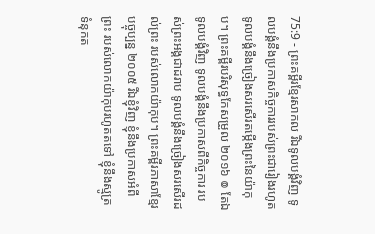75:9 - ព្រះគម្ពីរខ្មែរសាកល រីឯទូលបង្គំវិញ ទូលបង្គំនឹងប្រកាសកិច្ចការរបស់ព្រះជារៀងរហូត ទូលបង្គំនឹងច្រៀងសរសើរតម្កើងព្រះនៃយ៉ាកុប។ ព្រះគម្ពីរបរិសុទ្ធកែសម្រួល ២០១៦ ៙ តែឯទូលបង្គំវិញ ទូលបង្គំនឹងប្រកាសពីកិច្ចការ របស់ព្រះអង្គជាដរាប ទូលបង្គំនឹងច្រៀងសរសើរដល់ព្រះ របស់លោកយ៉ាកុប។ ព្រះគម្ពីរភាសាខ្មែរបច្ចុប្បន្ន ២០០៥ រីឯខ្ញុំវិញ ខ្ញុំនឹងប្រកាសអំពីព្រះ របស់លោកយ៉ាកុបរហូតតទៅ ខ្ញុំនឹងស្មូត្រទំនុកត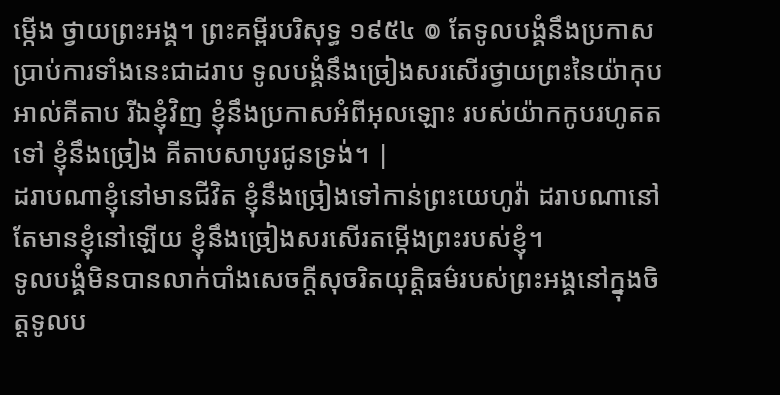ម្កើង ថ្វាយព្រះអង្គ។ ព្រះគម្ពីរបរិសុទ្ធ ១៩៥៤ ៙ តែទូលបង្គំនឹងប្រកាសប្រាប់ការទាំងនេះជាដរាប ទូលបង្គំនឹងច្រៀងសរសើរថ្វាយព្រះនៃយ៉ាកុប អាល់គីតាប រីឯខ្ញុំវិញ ខ្ញុំនឹងប្រកាសអំពីអុលឡោះ របស់យ៉ាកកូបរហូតតទៅ ខ្ញុំនឹងច្រៀង គីតាបសាបូរជូនទ្រង់។ |
ដរាបណាខ្ញុំនៅមានជីវិត ខ្ញុំនឹងច្រៀងទៅកាន់ព្រះយេហូវ៉ា ដរាបណានៅតែមានខ្ញុំនៅឡើយ ខ្ញុំនឹងច្រៀងសរសើរតម្កើងព្រះរបស់ខ្ញុំ។
ទូលបង្គំមិនបានលាក់បាំងសេចក្ដីសុចរិតយុត្តិធម៌របស់ព្រះអង្គនៅក្នុងចិត្តទូលប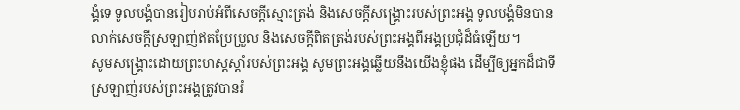ង្គំទេ ទូលបង្គំបានរៀបរាប់អំពីសេចក្ដីស្មោះត្រង់ និងសេចក្ដីសង្គ្រោះរបស់ព្រះអង្គ ទូលបង្គំមិនបានលាក់សេចក្ដីស្រឡាញ់ឥតប្រែប្រួល និងសេចក្ដីពិតត្រង់របស់ព្រះអង្គពីអង្គប្រជុំដ៏ធំឡើយ។
សូមសង្គ្រោះដោយព្រះហស្តស្ដាំរបស់ព្រះអង្គ សូមព្រះអង្គឆ្លើយនឹងយើងខ្ញុំផង ដើម្បីឲ្យអ្នកដ៏ជាទីស្រឡាញ់របស់ព្រះអង្គត្រូវបានរំ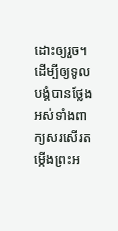ដោះឲ្យរួច។
ដើម្បីឲ្យទូលបង្គំបានថ្លែងអស់ទាំងពាក្យសរសើរតម្កើងព្រះអ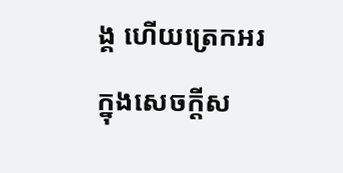ង្គ ហើយត្រេកអរក្នុងសេចក្ដីស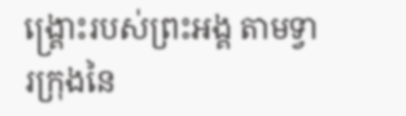ង្គ្រោះរបស់ព្រះអង្គ តាមទ្វារក្រុងនៃ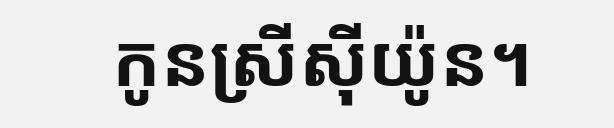កូនស្រីស៊ីយ៉ូន។